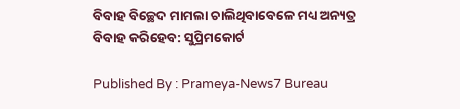ବିବାହ ବିଚ୍ଛେଦ ମାମଲା ଚାଲିଥିବାବେଳେ ମଧ୍ୟ ଅନ୍ୟତ୍ର ବିବାହ କରିହେବ: ସୁପ୍ରିମକୋର୍ଟ

Published By : Prameya-News7 Bureau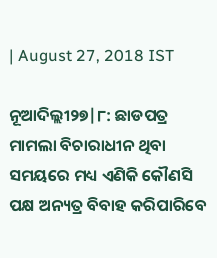| August 27, 2018 IST

ନୂଆଦିଲ୍ଲୀ୨୭|୮: ଛାଡପତ୍ର ମାମଲା ବିଚାରାଧୀନ ଥିବା ସମୟରେ ମଧ୍ୟ ଏଣିକି କୌଣସି ପକ୍ଷ ଅନ୍ୟତ୍ର ବିବାହ କରିପାରିବେ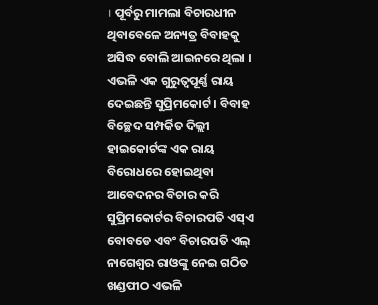। ପୂର୍ବରୁ ମାମଲା ବିଚାରଧୀନ ଥିବାବେଳେ ଅନ୍ୟତ୍ର ବିବାହକୁ ଅସିଦ୍ଧ ବୋଲି ଆଇନରେ ଥିଲା । ଏଭଳି ଏକ ଗୁରୁତ୍ବପୂର୍ଣ୍ଣ ରାୟ ଦେଇଛନ୍ତି ସୁପ୍ରିମକୋର୍ଟ । ବିବାହ ବିଚ୍ଛେଦ ସମ୍ପର୍କିତ ଦିଲ୍ଲୀ ହାଇକୋର୍ଟଙ୍କ ଏକ ରାୟ ବିରୋଧରେ ହୋଇଥିବା ଆବେଦନର ବିଚାର କରି ସୁପ୍ରିମକୋର୍ଟର ବିଚାରପତି ଏସ୍ଏ ବୋବଡେ ଏବଂ ବିଚାରପତି ଏଲ୍ ନାଗେଶ୍ବର ରାଓଙ୍କୁ ନେଇ ଗଠିତ ଖଣ୍ଡପୀଠ ଏଭଳି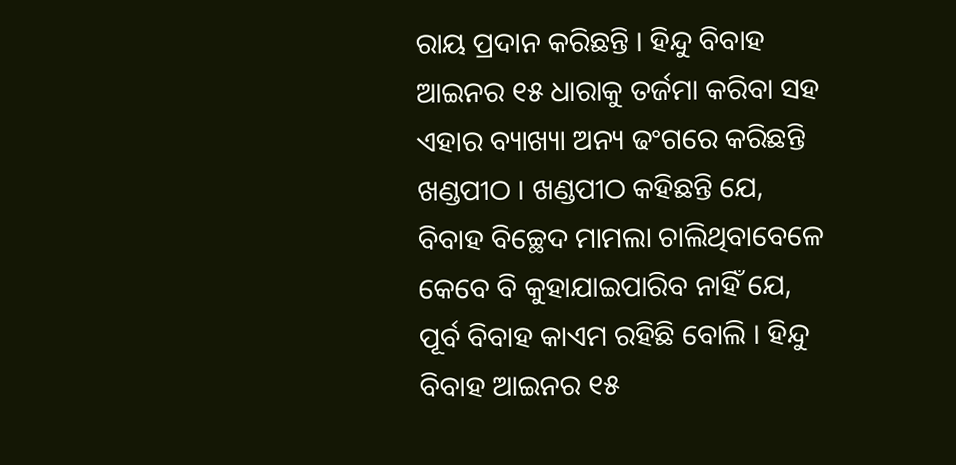ରାୟ ପ୍ରଦାନ କରିଛନ୍ତି । ହିନ୍ଦୁ ବିବାହ ଆଇନର ୧୫ ଧାରାକୁ ତର୍ଜମା କରିବା ସହ ଏହାର ବ୍ୟାଖ୍ୟା ଅନ୍ୟ ଢଂଗରେ କରିଛନ୍ତି ଖଣ୍ଡପୀଠ । ଖଣ୍ଡପୀଠ କହିଛନ୍ତି ଯେ, ବିବାହ ବିଚ୍ଛେଦ ମାମଲା ଚାଲିଥିବାବେଳେ କେବେ ବି କୁହାଯାଇପାରିବ ନାହିଁ ଯେ, ପୂର୍ବ ବିବାହ କାଏମ ରହିଛି ବୋଲି । ହିନ୍ଦୁ ବିବାହ ଆଇନର ୧୫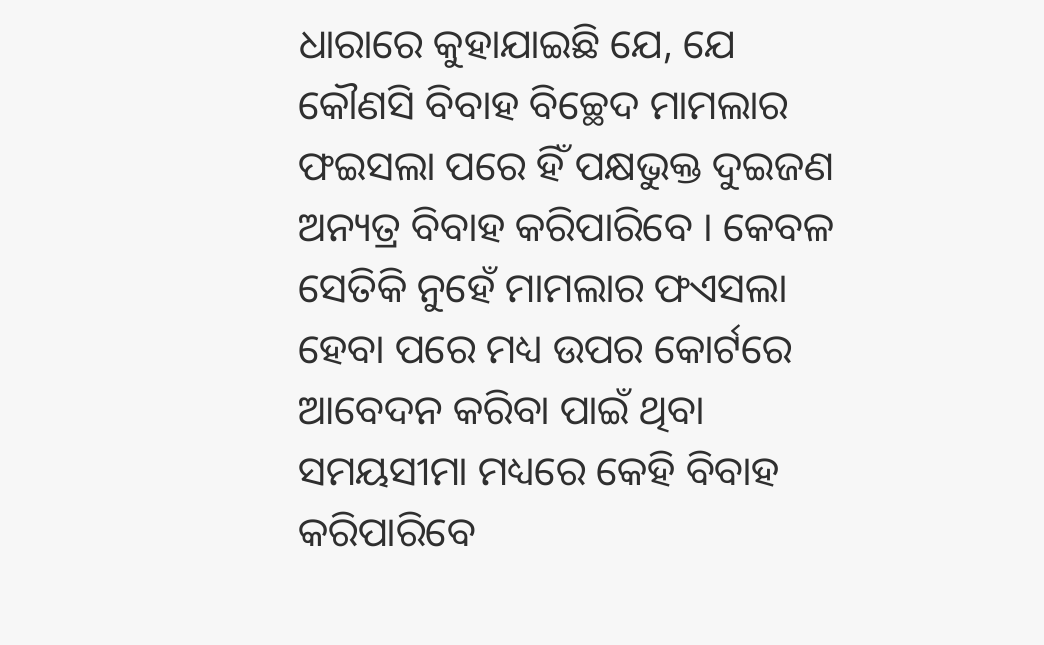ଧାରାରେ କୁହାଯାଇଛି ଯେ, ଯେ କୌଣସି ବିବାହ ବିଚ୍ଛେଦ ମାମଲାର ଫଇସଲା ପରେ ହିଁ ପକ୍ଷଭୁକ୍ତ ଦୁଇଜଣ ଅନ୍ୟତ୍ର ବିବାହ କରିପାରିବେ । କେବଳ ସେତିକି ନୁହେଁ ମାମଲାର ଫଏସଲା ହେବା ପରେ ମଧ୍ୟ ଉପର କୋର୍ଟରେ ଆବେଦନ କରିବା ପାଇଁ ଥିବା ସମୟସୀମା ମଧ୍ୟରେ କେହି ବିବାହ କରିପାରିବେ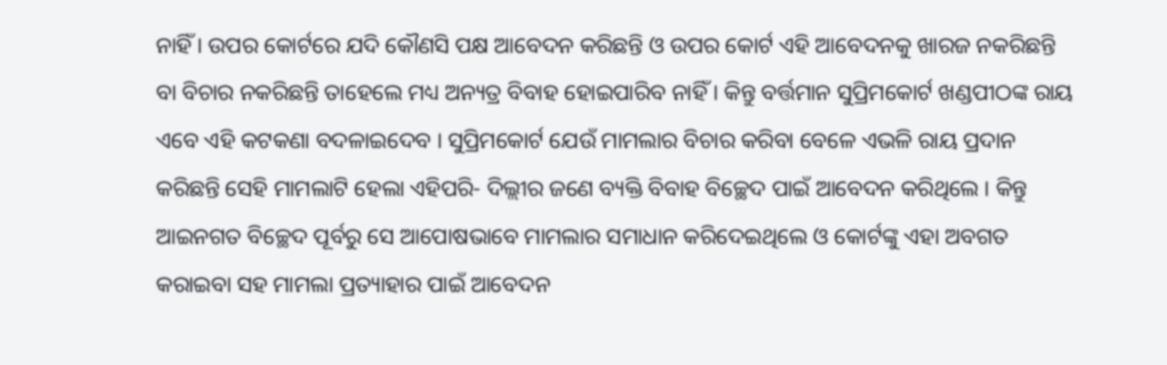ନାହିଁ । ଉପର କୋର୍ଟରେ ଯଦି କୌଣସି ପକ୍ଷ ଆବେଦନ କରିଛନ୍ତି ଓ ଉପର କୋର୍ଟ ଏହି ଆବେଦନକୁ ଖାରଜ ନକରିଛନ୍ତି ବା ବିଚାର ନକରିଛନ୍ତି ତାହେଲେ ମଧ୍ୟ ଅନ୍ୟତ୍ର ବିବାହ ହୋଇପାରିବ ନାହିଁ । କିନ୍ତୁ ବର୍ତ୍ତମାନ ସୁପ୍ରିମକୋର୍ଟ ଖଣ୍ଡପୀଠଙ୍କ ରାୟ ଏବେ ଏହି କଟକଣା ବଦଳାଇଦେବ । ସୁପ୍ରିମକୋର୍ଟ ଯେଉଁ ମାମଲାର ବିଚାର କରିବା ବେଳେ ଏଭଳି ରାୟ ପ୍ରଦାନ କରିଛନ୍ତି ସେହି ମାମଲାଟି ହେଲା ଏହିପରି- ଦିଲ୍ଲୀର ଜଣେ ବ୍ୟକ୍ତି ବିବାହ ବିଚ୍ଛେଦ ପାଇଁ ଆବେଦନ କରିଥିଲେ । କିନ୍ତୁ ଆଇନଗତ ବିଚ୍ଛେଦ ପୂର୍ବରୁ ସେ ଆପୋଷଭାବେ ମାମଲାର ସମାଧାନ କରିଦେଇଥିଲେ ଓ କୋର୍ଟଙ୍କୁ ଏହା ଅବଗତ କରାଇବା ସହ ମାମଲା ପ୍ରତ୍ୟାହାର ପାଇଁ ଆବେଦନ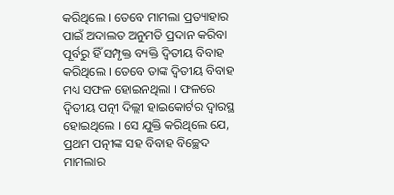କରିଥିଲେ । ତେବେ ମାମଲା ପ୍ରତ୍ୟାହାର ପାଇଁ ଅଦାଲତ ଅନୁମତି ପ୍ରଦାନ କରିବା ପୂର୍ବରୁ ହିଁ ସମ୍ପୃକ୍ତ ବ୍ୟକ୍ତି ଦ୍ବିତୀୟ ବିବାହ କରିଥିଲେ । ତେବେ ତାଙ୍କ ଦ୍ବିତୀୟ ବିବାହ ମଧ୍ୟ ସଫଳ ହୋଇନଥିଲା । ଫଳରେ ଦ୍ବିତୀୟ ପତ୍ନୀ ଦିଲ୍ଲୀ ହାଇକୋର୍ଟର ଦ୍ବାରସ୍ଥ ହୋଇଥିଲେ । ସେ ଯୁକ୍ତି କରିଥିଲେ ଯେ, ପ୍ରଥମ ପତ୍ନୀଙ୍କ ସହ ବିବାହ ବିଚ୍ଛେଦ ମାମଲାର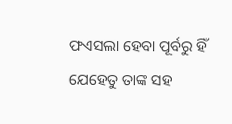ଫଏସଲା ହେବା ପୂର୍ବରୁ ହିଁ ଯେହେତୁ ତାଙ୍କ ସହ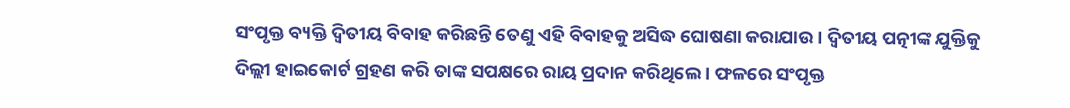ସଂପୃକ୍ତ ବ୍ୟକ୍ତି ଦ୍ବିତୀୟ ବିବାହ କରିଛନ୍ତି ତେଣୁ ଏହି ବିବାହକୁ ଅସିଦ୍ଧ ଘୋଷଣା କରାଯାଉ । ଦ୍ବିତୀୟ ପତ୍ନୀଙ୍କ ଯୁକ୍ତିକୁ ଦିଲ୍ଲୀ ହାଇକୋର୍ଟ ଗ୍ରହଣ କରି ତାଙ୍କ ସପକ୍ଷରେ ରାୟ ପ୍ରଦାନ କରିଥିଲେ । ଫଳରେ ସଂପୃକ୍ତ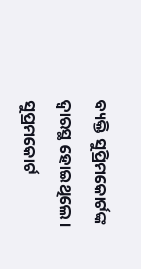ବ୍ୟକ୍ତି ସୁପ୍ରିମକୋର୍ଟଙ୍କ ଦ୍ବାରସ୍ଥ ହୋଇଥିଲେ । ସୁପ୍ରମକୋର୍ଟ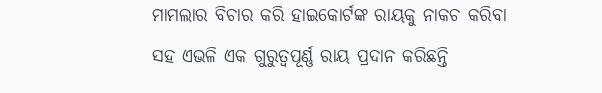ମାମଲାର ବିଚାର କରି ହାଇକୋର୍ଟଙ୍କ ରାୟକୁ ନାକଚ କରିବା ସହ ଏଭଳି ଏକ ଗୁରୁତ୍ବପୂର୍ଣ୍ଣ ରାୟ ପ୍ରଦାନ କରିଛନ୍ତି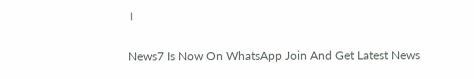।

News7 Is Now On WhatsApp Join And Get Latest News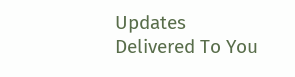Updates Delivered To You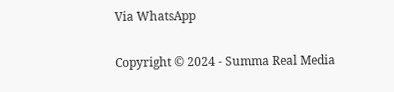Via WhatsApp

Copyright © 2024 - Summa Real Media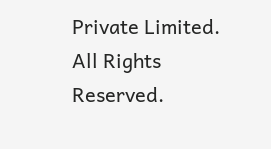Private Limited. All Rights Reserved.